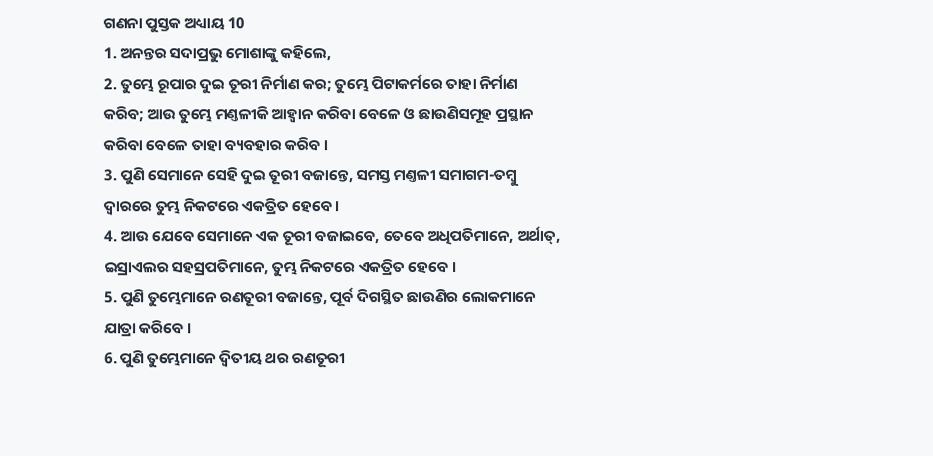ଗଣନା ପୁସ୍ତକ ଅଧ୍ୟାୟ 10
1. ଅନନ୍ତର ସଦାପ୍ରଭୁ ମୋଶାଙ୍କୁ କହିଲେ,
2. ତୁମ୍ଭେ ରୂପାର ଦୁଇ ତୂରୀ ନିର୍ମାଣ କର; ତୁମ୍ଭେ ପିଟାକର୍ମରେ ତାହା ନିର୍ମାଣ କରିବ; ଆଉ ତୁମ୍ଭେ ମଣ୍ତଳୀକି ଆହ୍ଵାନ କରିବା ବେଳେ ଓ ଛାଉଣିସମୂହ ପ୍ରସ୍ଥାନ କରିବା ବେଳେ ତାହା ବ୍ୟବହାର କରିବ ।
3. ପୁଣି ସେମାନେ ସେହି ଦୁଇ ତୂରୀ ବଜାନ୍ତେ, ସମସ୍ତ ମଣ୍ତଳୀ ସମାଗମ-ତମ୍ଵୁ ଦ୍ଵାରରେ ତୁମ୍ଭ ନିକଟରେ ଏକତ୍ରିତ ହେବେ ।
4. ଆଉ ଯେବେ ସେମାନେ ଏକ ତୂରୀ ବଜାଇବେ, ତେବେ ଅଧିପତିମାନେ, ଅର୍ଥାତ୍, ଇସ୍ରାଏଲର ସହସ୍ରପତିମାନେ, ତୁମ୍ଭ ନିକଟରେ ଏକତ୍ରିତ ହେବେ ।
5. ପୁଣି ତୁମ୍ଭେମାନେ ରଣତୂରୀ ବଜାନ୍ତେ, ପୂର୍ବ ଦିଗସ୍ଥିତ ଛାଉଣିର ଲୋକମାନେ ଯାତ୍ରା କରିବେ ।
6. ପୁଣି ତୁମ୍ଭେମାନେ ଦ୍ଵିତୀୟ ଥର ରଣତୂରୀ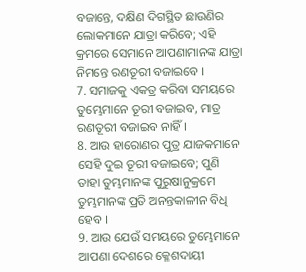ବଜାନ୍ତେ, ଦକ୍ଷିଣ ଦିଗସ୍ଥିତ ଛାଉଣିର ଲୋକମାନେ ଯାତ୍ରା କରିବେ; ଏହି କ୍ରମରେ ସେମାନେ ଆପଣାମାନଙ୍କ ଯାତ୍ରା ନିମନ୍ତେ ରଣତୂରୀ ବଜାଇବେ ।
7. ସମାଜକୁ ଏକତ୍ର କରିବା ସମୟରେ ତୁମ୍ଭେମାନେ ତୂରୀ ବଜାଇବ, ମାତ୍ର ରଣତୂରୀ ବଜାଇବ ନାହିଁ।
8. ଆଉ ହାରୋଣର ପୁତ୍ର ଯାଜକମାନେ ସେହି ଦୁଇ ତୂରୀ ବଜାଇବେ; ପୁଣି ତାହା ତୁମ୍ଭମାନଙ୍କ ପୁରୁଷାନୁକ୍ରମେ ତୁମ୍ଭମାନଙ୍କ ପ୍ରତି ଅନନ୍ତକାଳୀନ ବିଧି ହେବ ।
9. ଆଉ ଯେଉଁ ସମୟରେ ତୁମ୍ଭେମାନେ ଆପଣା ଦେଶରେ କ୍ଳେଶଦାୟୀ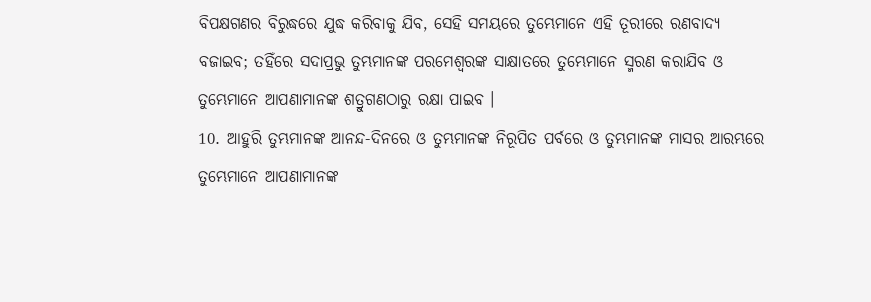ବିପକ୍ଷଗଣର ବିରୁଦ୍ଧରେ ଯୁଦ୍ଧ କରିବାକୁ ଯିବ, ସେହି ସମୟରେ ତୁମ୍ଭେମାନେ ଏହି ତୂରୀରେ ରଣବାଦ୍ୟ ବଜାଇବ; ତହିଁରେ ସଦାପ୍ରଭୁ ତୁମ୍ଭମାନଙ୍କ ପରମେଶ୍ଵରଙ୍କ ସାକ୍ଷାତରେ ତୁମ୍ଭେମାନେ ସ୍ମରଣ କରାଯିବ ଓ ତୁମ୍ଭେମାନେ ଆପଣାମାନଙ୍କ ଶତ୍ରୁଗଣଠାରୁ ରକ୍ଷା ପାଇବ ।
10. ଆହୁରି ତୁମ୍ଭମାନଙ୍କ ଆନନ୍ଦ-ଦିନରେ ଓ ତୁମ୍ଭମାନଙ୍କ ନିରୂପିତ ପର୍ବରେ ଓ ତୁମ୍ଭମାନଙ୍କ ମାସର ଆରମ୍ଭରେ ତୁମ୍ଭେମାନେ ଆପଣାମାନଙ୍କ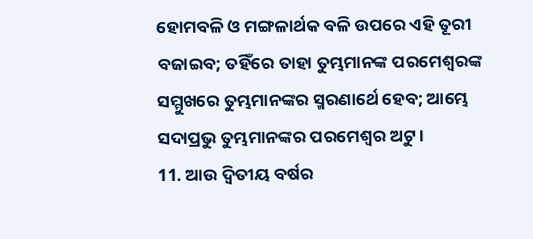ହୋମବଳି ଓ ମଙ୍ଗଳାର୍ଥକ ବଳି ଉପରେ ଏହି ତୂରୀ ବଜାଇବ; ତହିଁରେ ତାହା ତୁମ୍ଭମାନଙ୍କ ପରମେଶ୍ଵରଙ୍କ ସମ୍ମୁଖରେ ତୁମ୍ଭମାନଙ୍କର ସ୍ମରଣାର୍ଥେ ହେବ; ଆମ୍ଭେ ସଦାପ୍ରଭୁ ତୁମ୍ଭମାନଙ୍କର ପରମେଶ୍ଵର ଅଟୁ ।
11. ଆଉ ଦ୍ଵିତୀୟ ବର୍ଷର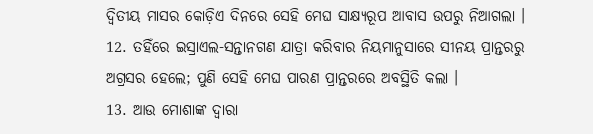ଦ୍ଵିତୀୟ ମାସର କୋଡ଼ିଏ ଦିନରେ ସେହି ମେଘ ସାକ୍ଷ୍ୟରୂପ ଆବାସ ଉପରୁ ନିଆଗଲା ।
12. ତହିଁରେ ଇସ୍ରାଏଲ-ସନ୍ତାନଗଣ ଯାତ୍ରା କରିବାର ନିୟମାନୁସାରେ ସୀନୟ ପ୍ରାନ୍ତରରୁ ଅଗ୍ରସର ହେଲେ; ପୁଣି ସେହି ମେଘ ପାରଣ ପ୍ରାନ୍ତରରେ ଅବସ୍ଥିତି କଲା ।
13. ଆଉ ମୋଶାଙ୍କ ଦ୍ଵାରା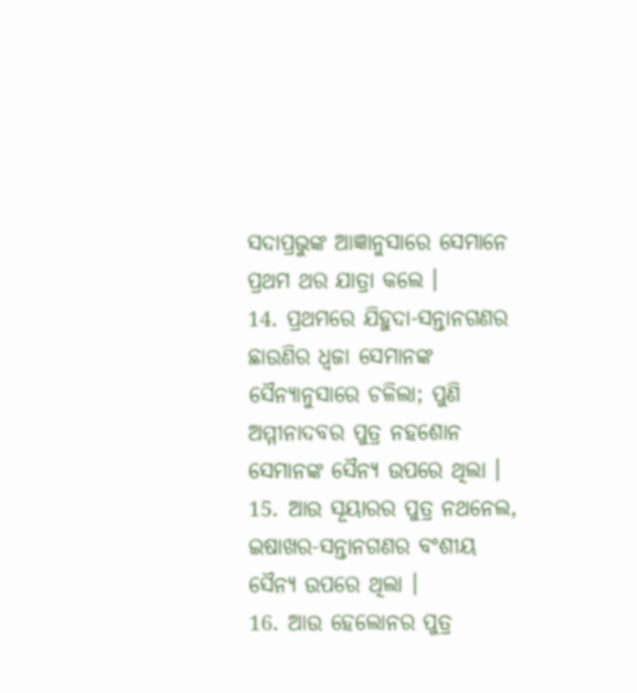ସଦାପ୍ରଭୁଙ୍କ ଆଜ୍ଞାନୁସାରେ ସେମାନେ ପ୍ରଥମ ଥର ଯାତ୍ରା କଲେ ।
14. ପ୍ରଥମରେ ଯିହୁଦା-ସନ୍ତାନଗଣର ଛାଉଣିର ଧ୍ଵଜା ସେମାନଙ୍କ ସୈନ୍ୟାନୁସାରେ ଚଳିଲା; ପୁଣି ଅମ୍ମୀନାଦବର ପୁତ୍ର ନହଶୋନ ସେମାନଙ୍କ ସୈନ୍ୟ ଉପରେ ଥିଲା ।
15. ଆଉ ସୂୟାରର ପୁତ୍ର ନଥନେଲ, ଇଷାଖର-ସନ୍ତାନଗଣର ବଂଶୀୟ ସୈନ୍ୟ ଉପରେ ଥିଲା ।
16. ଆଉ ହେଲୋନର ପୁତ୍ର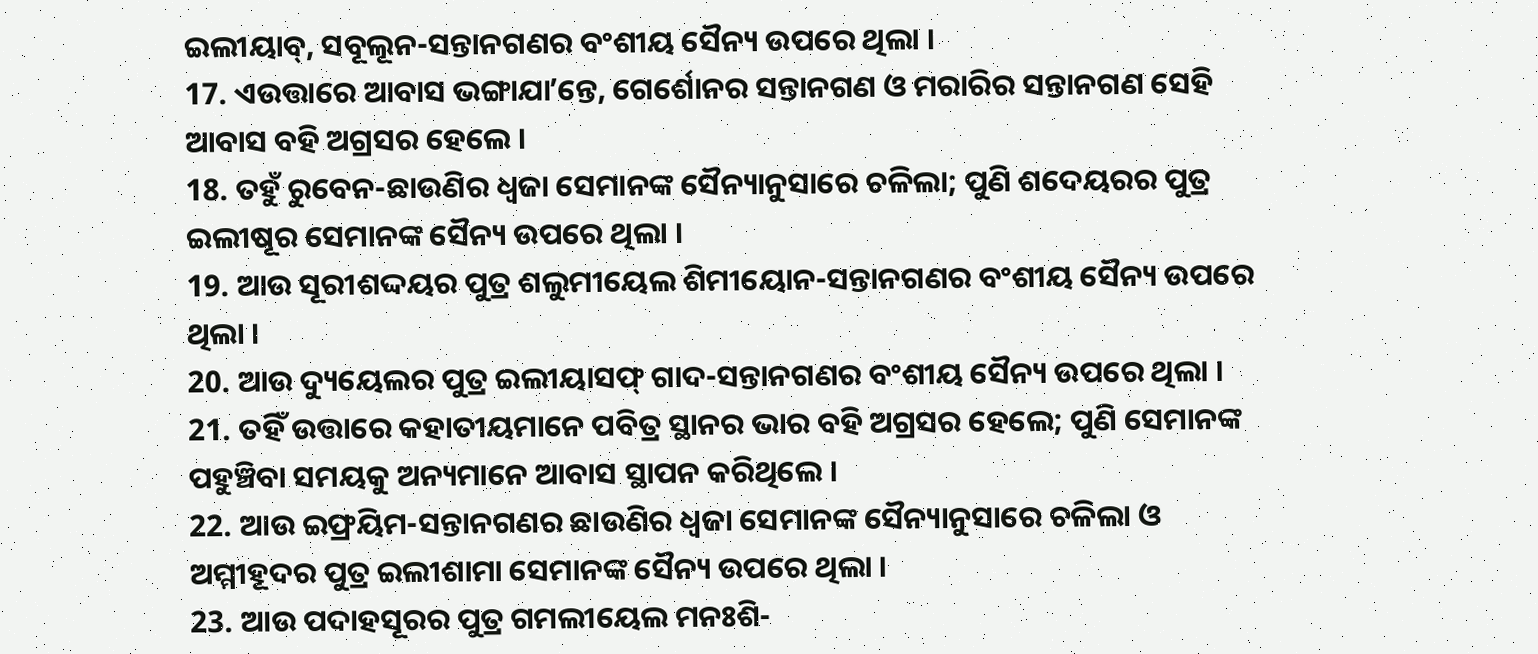ଇଲୀୟାବ୍, ସବୂଲୂନ-ସନ୍ତାନଗଣର ବଂଶୀୟ ସୈନ୍ୟ ଉପରେ ଥିଲା ।
17. ଏଉତ୍ତାରେ ଆବାସ ଭଙ୍ଗାଯାʼନ୍ତେ, ଗେର୍ଶୋନର ସନ୍ତାନଗଣ ଓ ମରାରିର ସନ୍ତାନଗଣ ସେହି ଆବାସ ବହି ଅଗ୍ରସର ହେଲେ ।
18. ତହୁଁ ରୁବେନ-ଛାଉଣିର ଧ୍ଵଜା ସେମାନଙ୍କ ସୈନ୍ୟାନୁସାରେ ଚଳିଲା; ପୁଣି ଶଦେୟରର ପୁତ୍ର ଇଲୀଷୂର ସେମାନଙ୍କ ସୈନ୍ୟ ଉପରେ ଥିଲା ।
19. ଆଉ ସୂରୀଶଦ୍ଦୟର ପୁତ୍ର ଶଲୁମୀୟେଲ ଶିମୀୟୋନ-ସନ୍ତାନଗଣର ବଂଶୀୟ ସୈନ୍ୟ ଉପରେ ଥିଲା ।
20. ଆଉ ଦ୍ୟୁୟେଲର ପୁତ୍ର ଇଲୀୟାସଫ୍ ଗାଦ-ସନ୍ତାନଗଣର ବଂଶୀୟ ସୈନ୍ୟ ଉପରେ ଥିଲା ।
21. ତହିଁ ଉତ୍ତାରେ କହାତୀୟମାନେ ପବିତ୍ର ସ୍ଥାନର ଭାର ବହି ଅଗ୍ରସର ହେଲେ; ପୁଣି ସେମାନଙ୍କ ପହୁଞ୍ଚିବା ସମୟକୁ ଅନ୍ୟମାନେ ଆବାସ ସ୍ଥାପନ କରିଥିଲେ ।
22. ଆଉ ଇଫ୍ରୟିମ-ସନ୍ତାନଗଣର ଛାଉଣିର ଧ୍ଵଜା ସେମାନଙ୍କ ସୈନ୍ୟାନୁସାରେ ଚଳିଲା ଓ ଅମ୍ମୀହୂଦର ପୁତ୍ର ଇଲୀଶାମା ସେମାନଙ୍କ ସୈନ୍ୟ ଉପରେ ଥିଲା ।
23. ଆଉ ପଦାହସୂରର ପୁତ୍ର ଗମଲୀୟେଲ ମନଃଶି-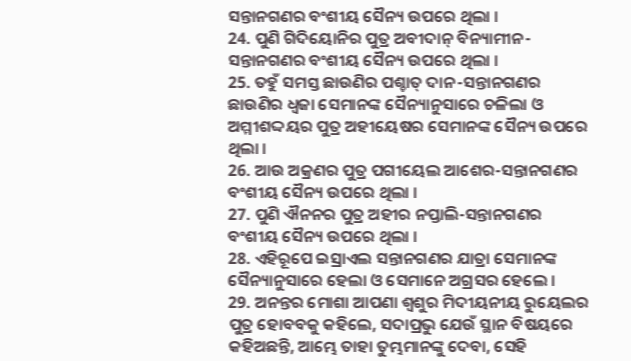ସନ୍ତାନଗଣର ବଂଶୀୟ ସୈନ୍ୟ ଉପରେ ଥିଲା ।
24. ପୁଣି ଗିଦିୟୋନିର ପୁତ୍ର ଅବୀଦାନ୍ ବିନ୍ୟାମୀନ-ସନ୍ତାନଗଣର ବଂଶୀୟ ସୈନ୍ୟ ଉପରେ ଥିଲା ।
25. ତହୁଁ ସମସ୍ତ ଛାଉଣିର ପଶ୍ଚାତ୍ ଦାନ-ସନ୍ତାନଗଣର ଛାଉଣିର ଧ୍ଵଜା ସେମାନଙ୍କ ସୈନ୍ୟାନୁସାରେ ଚଳିଲା ଓ ଅମ୍ମୀଶଦ୍ଦୟର ପୁତ୍ର ଅହୀୟେଷର ସେମାନଙ୍କ ସୈନ୍ୟ ଉପରେ ଥିଲା ।
26. ଆଉ ଅକ୍ରଣର ପୁତ୍ର ପଗୀୟେଲ ଆଶେର-ସନ୍ତାନଗଣର ବଂଶୀୟ ସୈନ୍ୟ ଉପରେ ଥିଲା ।
27. ପୁଣି ଐନନର ପୁତ୍ର ଅହୀର ନପ୍ତାଲି-ସନ୍ତାନଗଣର ବଂଶୀୟ ସୈନ୍ୟ ଉପରେ ଥିଲା ।
28. ଏହିରୂପେ ଇସ୍ରାଏଲ ସନ୍ତାନଗଣର ଯାତ୍ରା ସେମାନଙ୍କ ସୈନ୍ୟାନୁସାରେ ହେଲା ଓ ସେମାନେ ଅଗ୍ରସର ହେଲେ ।
29. ଅନନ୍ତର ମୋଶା ଆପଣା ଶ୍ଵଶୁର ମିଦୀୟନୀୟ ରୁୟେଲର ପୁତ୍ର ହୋବବକୁ କହିଲେ, ସଦାପ୍ରଭୁ ଯେଉଁ ସ୍ଥାନ ବିଷୟରେ କହିଅଛନ୍ତି, ଆମ୍ଭେ ତାହା ତୁମ୍ଭମାନଙ୍କୁ ଦେବା, ସେହି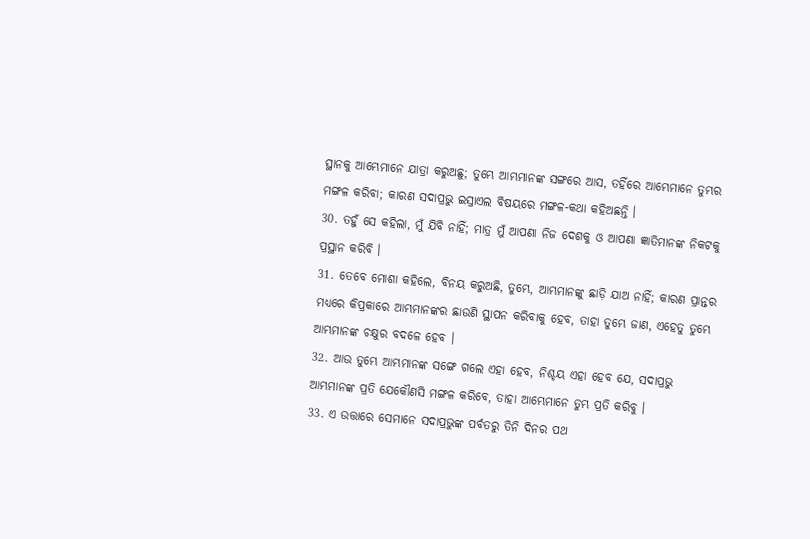ସ୍ଥାନକୁ ଆମ୍ଭେମାନେ ଯାତ୍ରା କରୁଅଛୁ; ତୁମ୍ଭେ ଆମ୍ଭମାନଙ୍କ ସଙ୍ଗରେ ଆସ, ତହିଁରେ ଆମ୍ଭେମାନେ ତୁମ୍ଭର ମଙ୍ଗଳ କରିବା; କାରଣ ସଦାପ୍ରଭୁ ଇସ୍ରାଏଲ ବିଷୟରେ ମଙ୍ଗଳ-କଥା କହିଅଛନ୍ତି ।
30. ତହୁଁ ସେ କହିଲା, ମୁଁ ଯିବି ନାହିଁ; ମାତ୍ର ମୁଁ ଆପଣା ନିଜ ଦେଶକୁ ଓ ଆପଣା ଜ୍ଞାତିମାନଙ୍କ ନିକଟକୁ ପ୍ରସ୍ଥାନ କରିବି ।
31. ତେବେ ମୋଶା କହିଲେ, ବିନୟ କରୁଅଛି, ତୁମ୍ଭେ, ଆମ୍ଭମାନଙ୍କୁ ଛାଡ଼ି ଯାଅ ନାହିଁ; କାରଣ ପ୍ରାନ୍ତର ମଧ୍ୟରେ କିପ୍ରକାରେ ଆମ୍ଭମାନଙ୍କର ଛାଉଣି ସ୍ଥାପନ କରିବାକୁ ହେବ, ତାହା ତୁମ୍ଭେ ଜାଣ, ଏହେତୁ ତୁମ୍ଭେ ଆମ୍ଭମାନଙ୍କ ଚକ୍ଷୁର ବଦଳେ ହେବ ।
32. ଆଉ ତୁମ୍ଭେ ଆମ୍ଭମାନଙ୍କ ସଙ୍ଗେ ଗଲେ ଏହା ହେବ, ନିଶ୍ଚୟ ଏହା ହେବ ଯେ, ସଦାପ୍ରଭୁ ଆମ୍ଭମାନଙ୍କ ପ୍ରତି ଯେକୌଣସି ମଙ୍ଗଳ କରିବେ, ତାହା ଆମ୍ଭେମାନେ ତୁମ୍ଭ ପ୍ରତି କରିବୁ ।
33. ଏ ଉତ୍ତାରେ ସେମାନେ ସଦାପ୍ରଭୁଙ୍କ ପର୍ବତରୁ ତିନି ଦିନର ପଥ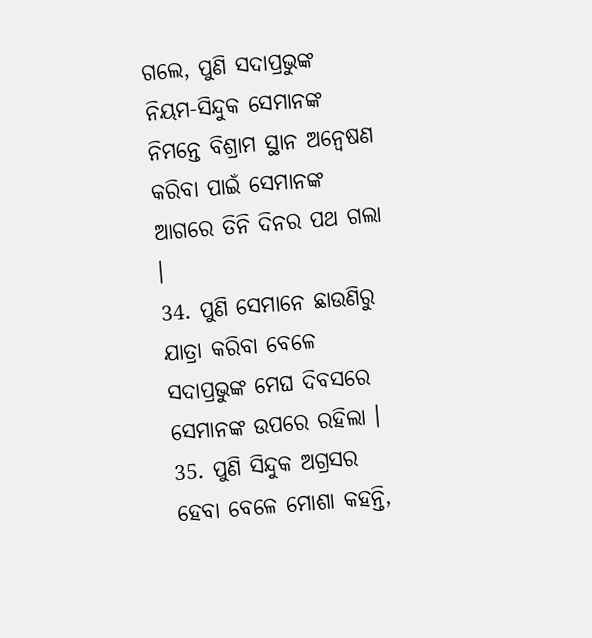ଗଲେ, ପୁଣି ସଦାପ୍ରଭୁଙ୍କ ନିୟମ-ସିନ୍ଦୁକ ସେମାନଙ୍କ ନିମନ୍ତେ ବିଶ୍ରାମ ସ୍ଥାନ ଅନ୍ଵେଷଣ କରିବା ପାଇଁ ସେମାନଙ୍କ ଆଗରେ ତିନି ଦିନର ପଥ ଗଲା ।
34. ପୁଣି ସେମାନେ ଛାଉଣିରୁ ଯାତ୍ରା କରିବା ବେଳେ ସଦାପ୍ରଭୁଙ୍କ ମେଘ ଦିବସରେ ସେମାନଙ୍କ ଉପରେ ରହିଲା ।
35. ପୁଣି ସିନ୍ଦୁକ ଅଗ୍ରସର ହେବା ବେଳେ ମୋଶା କହନ୍ତି,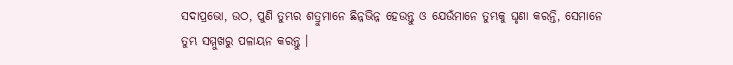ସଦାପ୍ରଭୋ, ଉଠ, ପୁଣି ତୁମ୍ଭର ଶତ୍ରୁମାନେ ଛିନ୍ନଭିନ୍ନ ହେଉନ୍ତୁ ଓ ଯେଉଁମାନେ ତୁମ୍ଭକୁ ଘୃଣା କରନ୍ତି, ସେମାନେ ତୁମ୍ଭ ସମ୍ମୁଖରୁ ପଳାୟନ କରନ୍ତୁ ।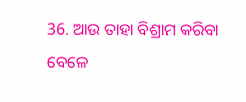36. ଆଉ ତାହା ବିଶ୍ରାମ କରିବା ବେଳେ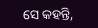ସେ କହନ୍ତି,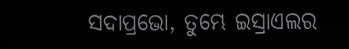ସଦାପ୍ରଭୋ, ତୁମ୍ଭେ ଇସ୍ରାଏଲର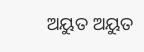ଅୟୁତ ଅୟୁତ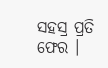ସହସ୍ର ପ୍ରତି ଫେର ।